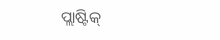ପ୍ଲାଷ୍ଟିକ୍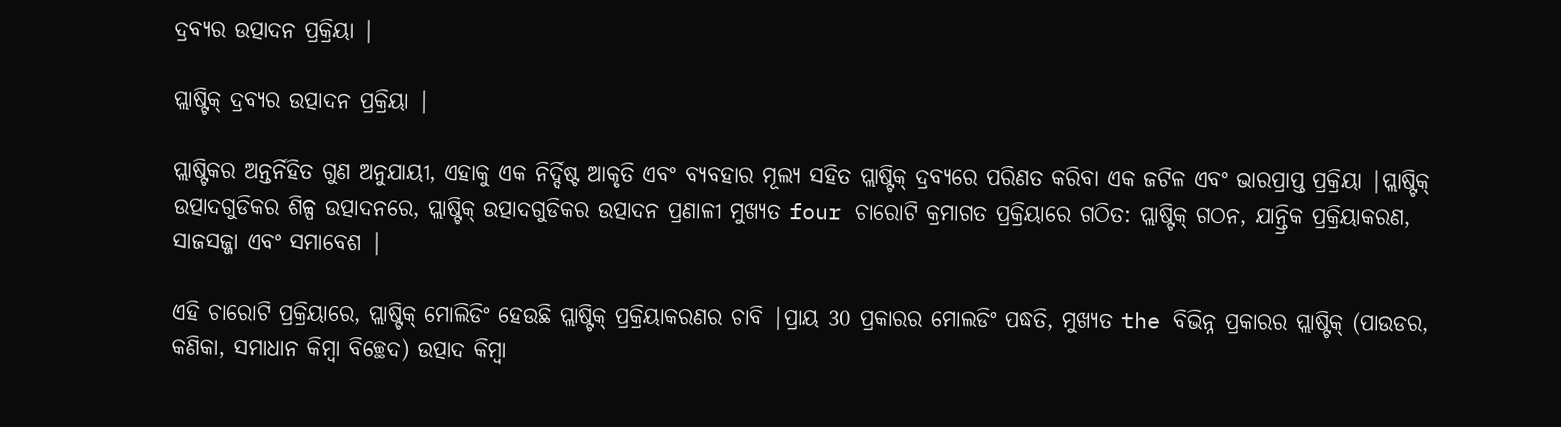ଦ୍ରବ୍ୟର ଉତ୍ପାଦନ ପ୍ରକ୍ରିୟା |

ପ୍ଲାଷ୍ଟିକ୍ ଦ୍ରବ୍ୟର ଉତ୍ପାଦନ ପ୍ରକ୍ରିୟା |

ପ୍ଲାଷ୍ଟିକର ଅନ୍ତର୍ନିହିତ ଗୁଣ ଅନୁଯାୟୀ, ଏହାକୁ ଏକ ନିର୍ଦ୍ଦିଷ୍ଟ ଆକୃତି ଏବଂ ବ୍ୟବହାର ମୂଲ୍ୟ ସହିତ ପ୍ଲାଷ୍ଟିକ୍ ଦ୍ରବ୍ୟରେ ପରିଣତ କରିବା ଏକ ଜଟିଳ ଏବଂ ଭାରପ୍ରାପ୍ତ ପ୍ରକ୍ରିୟା |ପ୍ଲାଷ୍ଟିକ୍ ଉତ୍ପାଦଗୁଡିକର ଶିଳ୍ପ ଉତ୍ପାଦନରେ, ପ୍ଲାଷ୍ଟିକ୍ ଉତ୍ପାଦଗୁଡିକର ଉତ୍ପାଦନ ପ୍ରଣାଳୀ ମୁଖ୍ୟତ four ଚାରୋଟି କ୍ରମାଗତ ପ୍ରକ୍ରିୟାରେ ଗଠିତ: ପ୍ଲାଷ୍ଟିକ୍ ଗଠନ, ଯାନ୍ତ୍ରିକ ପ୍ରକ୍ରିୟାକରଣ, ସାଜସଜ୍ଜା ଏବଂ ସମାବେଶ |

ଏହି ଚାରୋଟି ପ୍ରକ୍ରିୟାରେ, ପ୍ଲାଷ୍ଟିକ୍ ମୋଲିଡିଂ ହେଉଛି ପ୍ଲାଷ୍ଟିକ୍ ପ୍ରକ୍ରିୟାକରଣର ଚାବି |ପ୍ରାୟ 30 ପ୍ରକାରର ମୋଲଡିଂ ପଦ୍ଧତି, ମୁଖ୍ୟତ the ବିଭିନ୍ନ ପ୍ରକାରର ପ୍ଲାଷ୍ଟିକ୍ (ପାଉଡର, କଣିକା, ସମାଧାନ କିମ୍ବା ବିଚ୍ଛେଦ) ଉତ୍ପାଦ କିମ୍ବା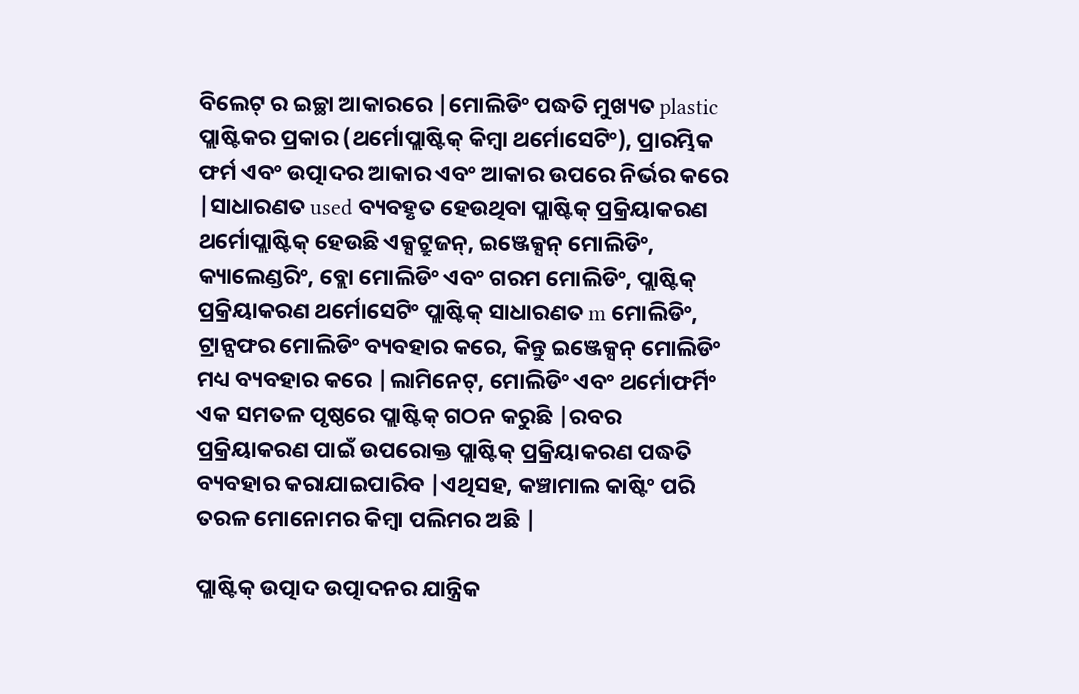ବିଲେଟ୍ ର ଇଚ୍ଛା ଆକାରରେ |ମୋଲିଡିଂ ପଦ୍ଧତି ମୁଖ୍ୟତ plastic ପ୍ଲାଷ୍ଟିକର ପ୍ରକାର (ଥର୍ମୋପ୍ଲାଷ୍ଟିକ୍ କିମ୍ବା ଥର୍ମୋସେଟିଂ), ପ୍ରାରମ୍ଭିକ ଫର୍ମ ଏବଂ ଉତ୍ପାଦର ଆକାର ଏବଂ ଆକାର ଉପରେ ନିର୍ଭର କରେ |ସାଧାରଣତ used ବ୍ୟବହୃତ ହେଉଥିବା ପ୍ଲାଷ୍ଟିକ୍ ପ୍ରକ୍ରିୟାକରଣ ଥର୍ମୋପ୍ଲାଷ୍ଟିକ୍ ହେଉଛି ଏକ୍ସଟ୍ରୁଜନ୍, ଇଞ୍ଜେକ୍ସନ୍ ମୋଲିଡିଂ, କ୍ୟାଲେଣ୍ଡରିଂ, ବ୍ଲୋ ମୋଲିଡିଂ ଏବଂ ଗରମ ମୋଲିଡିଂ, ପ୍ଲାଷ୍ଟିକ୍ ପ୍ରକ୍ରିୟାକରଣ ଥର୍ମୋସେଟିଂ ପ୍ଲାଷ୍ଟିକ୍ ସାଧାରଣତ m ମୋଲିଡିଂ, ଟ୍ରାନ୍ସଫର ମୋଲିଡିଂ ବ୍ୟବହାର କରେ, କିନ୍ତୁ ଇଞ୍ଜେକ୍ସନ୍ ମୋଲିଡିଂ ମଧ୍ୟ ବ୍ୟବହାର କରେ |ଲାମିନେଟ୍, ମୋଲିଡିଂ ଏବଂ ଥର୍ମୋଫର୍ମିଂ ଏକ ସମତଳ ପୃଷ୍ଠରେ ପ୍ଲାଷ୍ଟିକ୍ ଗଠନ କରୁଛି |ରବର ପ୍ରକ୍ରିୟାକରଣ ପାଇଁ ଉପରୋକ୍ତ ପ୍ଲାଷ୍ଟିକ୍ ପ୍ରକ୍ରିୟାକରଣ ପଦ୍ଧତି ବ୍ୟବହାର କରାଯାଇପାରିବ |ଏଥିସହ, କଞ୍ଚାମାଲ କାଷ୍ଟିଂ ପରି ତରଳ ମୋନୋମର କିମ୍ବା ପଲିମର ଅଛି |

ପ୍ଲାଷ୍ଟିକ୍ ଉତ୍ପାଦ ଉତ୍ପାଦନର ଯାନ୍ତ୍ରିକ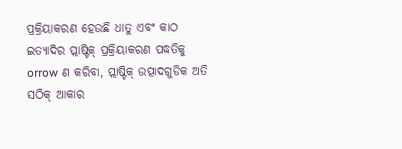ପ୍ରକ୍ରିୟାକରଣ ହେଉଛି ଧାତୁ ଏବଂ କାଠ ଇତ୍ୟାଦିର ପ୍ଲାଷ୍ଟିକ୍ ପ୍ରକ୍ରିୟାକରଣ ପଦ୍ଧତିକୁ orrow ଣ କରିବା, ପ୍ଲାଷ୍ଟିକ୍ ଉତ୍ପାଦଗୁଡିକ ଅତି ସଠିକ୍ ଆକାର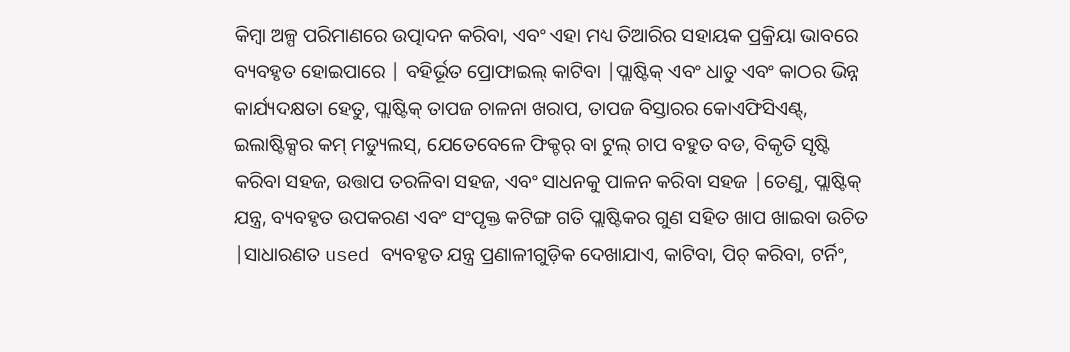କିମ୍ବା ଅଳ୍ପ ପରିମାଣରେ ଉତ୍ପାଦନ କରିବା, ଏବଂ ଏହା ମଧ୍ୟ ତିଆରିର ସହାୟକ ପ୍ରକ୍ରିୟା ଭାବରେ ବ୍ୟବହୃତ ହୋଇପାରେ | ବହିର୍ଭୂତ ପ୍ରୋଫାଇଲ୍ କାଟିବା |ପ୍ଲାଷ୍ଟିକ୍ ଏବଂ ଧାତୁ ଏବଂ କାଠର ଭିନ୍ନ କାର୍ଯ୍ୟଦକ୍ଷତା ହେତୁ, ପ୍ଲାଷ୍ଟିକ୍ ତାପଜ ଚାଳନା ଖରାପ, ତାପଜ ବିସ୍ତାରର କୋଏଫିସିଏଣ୍ଟ୍, ଇଲାଷ୍ଟିକ୍ସର କମ୍ ମଡ୍ୟୁଲସ୍, ଯେତେବେଳେ ଫିକ୍ଚର୍ ବା ଟୁଲ୍ ଚାପ ବହୁତ ବଡ, ବିକୃତି ସୃଷ୍ଟି କରିବା ସହଜ, ଉତ୍ତାପ ତରଳିବା ସହଜ, ଏବଂ ସାଧନକୁ ପାଳନ କରିବା ସହଜ |ତେଣୁ, ପ୍ଲାଷ୍ଟିକ୍ ଯନ୍ତ୍ର, ବ୍ୟବହୃତ ଉପକରଣ ଏବଂ ସଂପୃକ୍ତ କଟିଙ୍ଗ ଗତି ପ୍ଲାଷ୍ଟିକର ଗୁଣ ସହିତ ଖାପ ଖାଇବା ଉଚିତ |ସାଧାରଣତ used ବ୍ୟବହୃତ ଯନ୍ତ୍ର ପ୍ରଣାଳୀଗୁଡ଼ିକ ଦେଖାଯାଏ, କାଟିବା, ପିଚ୍ କରିବା, ଟର୍ନିଂ,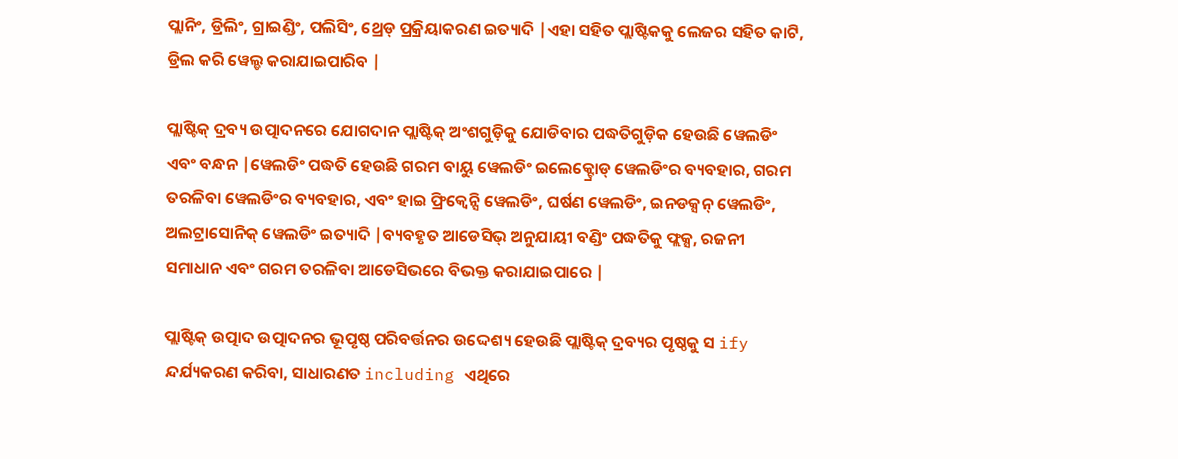ପ୍ଲାନିଂ, ଡ୍ରିଲିଂ, ଗ୍ରାଇଣ୍ଡିଂ, ପଲିସିଂ, ଥ୍ରେଡ୍ ପ୍ରକ୍ରିୟାକରଣ ଇତ୍ୟାଦି |ଏହା ସହିତ ପ୍ଲାଷ୍ଟିକକୁ ଲେଜର ସହିତ କାଟି, ଡ୍ରିଲ କରି ୱେଲ୍ଡ କରାଯାଇପାରିବ |

ପ୍ଲାଷ୍ଟିକ୍ ଦ୍ରବ୍ୟ ଉତ୍ପାଦନରେ ଯୋଗଦାନ ପ୍ଲାଷ୍ଟିକ୍ ଅଂଶଗୁଡ଼ିକୁ ଯୋଡିବାର ପଦ୍ଧତିଗୁଡ଼ିକ ହେଉଛି ୱେଲଡିଂ ଏବଂ ବନ୍ଧନ |ୱେଲଡିଂ ପଦ୍ଧତି ହେଉଛି ଗରମ ବାୟୁ ୱେଲଡିଂ ଇଲେକ୍ଟ୍ରୋଡ୍ ୱେଲଡିଂର ବ୍ୟବହାର, ଗରମ ତରଳିବା ୱେଲଡିଂର ବ୍ୟବହାର, ଏବଂ ହାଇ ଫ୍ରିକ୍ୱେନ୍ସି ୱେଲଡିଂ, ଘର୍ଷଣ ୱେଲଡିଂ, ଇନଡକ୍ସନ୍ ୱେଲଡିଂ, ଅଲଟ୍ରାସୋନିକ୍ ୱେଲଡିଂ ଇତ୍ୟାଦି |ବ୍ୟବହୃତ ଆଡେସିଭ୍ ଅନୁଯାୟୀ ବଣ୍ଡିଂ ପଦ୍ଧତିକୁ ଫ୍ଲକ୍ସ, ରଜନୀ ସମାଧାନ ଏବଂ ଗରମ ତରଳିବା ଆଡେସିଭରେ ବିଭକ୍ତ କରାଯାଇପାରେ |

ପ୍ଲାଷ୍ଟିକ୍ ଉତ୍ପାଦ ଉତ୍ପାଦନର ଭୂପୃଷ୍ଠ ପରିବର୍ତ୍ତନର ଉଦ୍ଦେଶ୍ୟ ହେଉଛି ପ୍ଲାଷ୍ଟିକ୍ ଦ୍ରବ୍ୟର ପୃଷ୍ଠକୁ ସ ify ନ୍ଦର୍ଯ୍ୟକରଣ କରିବା, ସାଧାରଣତ including ଏଥିରେ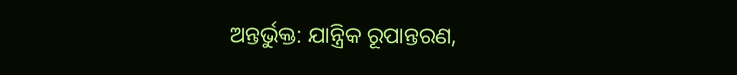ଅନ୍ତର୍ଭୁକ୍ତ: ଯାନ୍ତ୍ରିକ ରୂପାନ୍ତରଣ,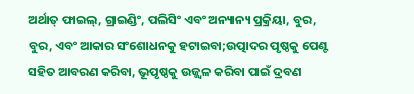ଅର୍ଥାତ୍ ଫାଇଲ୍, ଗ୍ରାଇଣ୍ଡିଂ, ପଲିସିଂ ଏବଂ ଅନ୍ୟାନ୍ୟ ପ୍ରକ୍ରିୟା, ବୁର, ବୁର, ଏବଂ ଆକାର ସଂଶୋଧନକୁ ହଟାଇବା;ଉତ୍ପାଦର ପୃଷ୍ଠକୁ ପେଣ୍ଟ ସହିତ ଆବରଣ କରିବା, ଭୂପୃଷ୍ଠକୁ ଉଜ୍ଜ୍ୱଳ କରିବା ପାଇଁ ଦ୍ରବଣ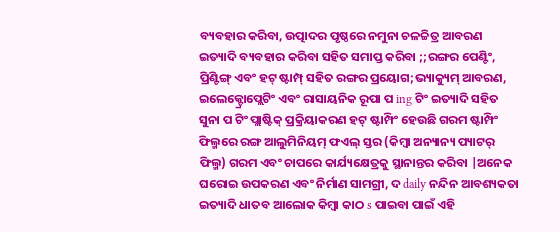ବ୍ୟବହାର କରିବା, ଉତ୍ପାଦର ପୃଷ୍ଠରେ ନମୁନା ଚଳଚ୍ଚିତ୍ର ଆବରଣ ଇତ୍ୟାଦି ବ୍ୟବହାର କରିବା ସହିତ ସମାପ୍ତ କରିବା ;;ରଙ୍ଗର ପେଣ୍ଟିଂ, ପ୍ରିଣ୍ଟିଙ୍ଗ୍ ଏବଂ ହଟ୍ ଷ୍ଟାମ୍ପ୍ ସହିତ ରଙ୍ଗର ପ୍ରୟୋଗ;ଭ୍ୟାକ୍ୟୁମ୍ ଆବରଣ, ଇଲେକ୍ଟ୍ରୋପ୍ଲେଟିଂ ଏବଂ ରାସାୟନିକ ରୂପା ପ ing ଟିଂ ଇତ୍ୟାଦି ସହିତ ସୁନା ପ ଟିଂ ପ୍ଲାଷ୍ଟିକ୍ ପ୍ରକ୍ରିୟାକରଣ ହଟ୍ ଷ୍ଟାମ୍ପିଂ ହେଉଛି ଗରମ ଷ୍ଟାମ୍ପିଂ ଫିଲ୍ମରେ ରଙ୍ଗ ଆଲୁମିନିୟମ୍ ଫଏଲ୍ ସ୍ତର (କିମ୍ବା ଅନ୍ୟାନ୍ୟ ପ୍ୟାଟର୍ ଫିଲ୍ମ) ଗରମ ଏବଂ ଚାପରେ କାର୍ଯ୍ୟକ୍ଷେତ୍ରକୁ ସ୍ଥାନାନ୍ତର କରିବା |ଅନେକ ଘରୋଇ ଉପକରଣ ଏବଂ ନିର୍ମାଣ ସାମଗ୍ରୀ, ଦ daily ନନ୍ଦିନ ଆବଶ୍ୟକତା ଇତ୍ୟାଦି ଧାତବ ଆଲୋକ କିମ୍ବା କାଠ s ପାଇବା ପାଇଁ ଏହି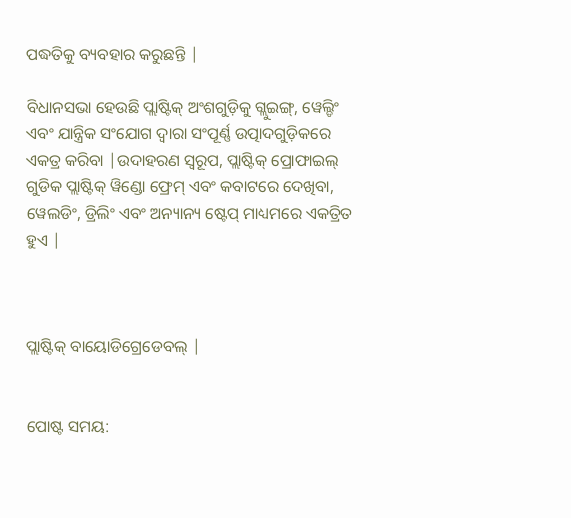ପଦ୍ଧତିକୁ ବ୍ୟବହାର କରୁଛନ୍ତି |

ବିଧାନସଭା ହେଉଛି ପ୍ଲାଷ୍ଟିକ୍ ଅଂଶଗୁଡ଼ିକୁ ଗ୍ଲୁଇଙ୍ଗ୍, ୱେଲ୍ଡିଂ ଏବଂ ଯାନ୍ତ୍ରିକ ସଂଯୋଗ ଦ୍ୱାରା ସଂପୂର୍ଣ୍ଣ ଉତ୍ପାଦଗୁଡ଼ିକରେ ଏକତ୍ର କରିବା |ଉଦାହରଣ ସ୍ୱରୂପ, ପ୍ଲାଷ୍ଟିକ୍ ପ୍ରୋଫାଇଲ୍ ଗୁଡିକ ପ୍ଲାଷ୍ଟିକ୍ ୱିଣ୍ଡୋ ଫ୍ରେମ୍ ଏବଂ କବାଟରେ ଦେଖିବା, ୱେଲଡିଂ, ଡ୍ରିଲିଂ ଏବଂ ଅନ୍ୟାନ୍ୟ ଷ୍ଟେପ୍ ମାଧ୍ୟମରେ ଏକତ୍ରିତ ହୁଏ |



ପ୍ଲାଷ୍ଟିକ୍ ବାୟୋଡିଗ୍ରେଡେବଲ୍ |


ପୋଷ୍ଟ ସମୟ: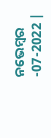ନଭେମ୍ବର -07-2022 |